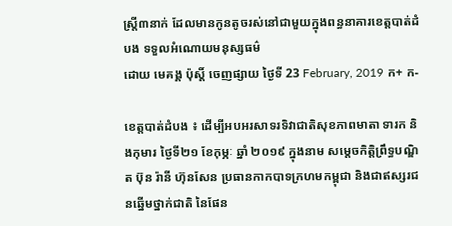ស្រ្តី៣នាក់ ដែលមានកូនតូចរស់នៅជាមួយក្នុងពន្ធនាគារខេត្តបាត់ដំបង ទទួលអំណោយមនុស្សធម៌
ដោយ មេគង្គ ប៉ុស្តិ៍ ចេញផ្សាយ ថ្ងៃទី 23 February, 2019 ក+ ក-

ខេត្តបាត់ដំបង ៖ ដើម្បីអបអរសាទរទិវាជាតិសុខភាពមាតា ទារក និងកុមារ ថ្ងៃទី២១ ខែកុម្ភៈ ឆ្នាំ ២០១៩ ក្នុងនាម សម្តេចកិត្តិព្រឹទ្ធបណ្ឌិត ប៊ុន រ៉ានី ហ៊ុនសែន ប្រធានកាកបាទក្រហមកម្ពុជា និងជាឥស្សរជនឆ្នើមថ្នាក់ជាតិ នៃផែន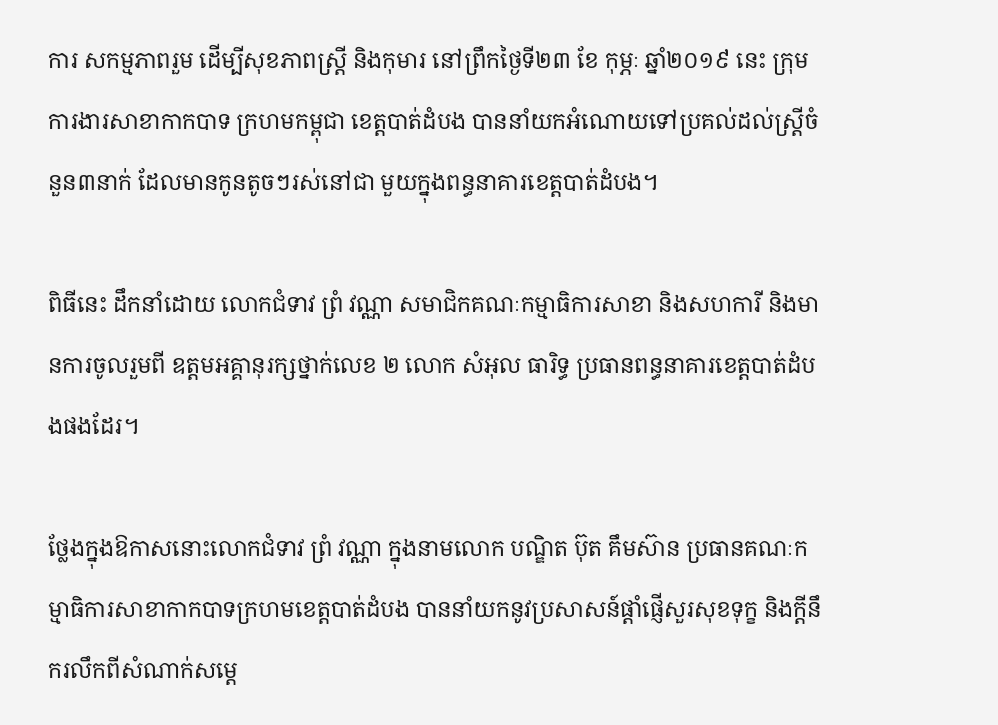ការ សកម្មភាពរួម ដើម្បីសុខភាពស្រ្តី និងកុមារ នៅព្រឹកថ្ងៃទី២៣ ខែ កុម្ភៈ ឆ្នាំ២០១៩ នេះ ក្រុមការងារសាខាកាកបាទ ក្រហមកម្ពុជា ខេត្តបាត់ដំបង បាននាំយកអំណោយទៅប្រគល់ដល់ស្រ្តីចំនួន៣នាក់ ដែលមានកូនតូចៗរស់នៅជា មួយក្នុងពន្ធនាគារខេត្តបាត់ដំបង។

ពិធីនេះ ដឹកនាំដោយ លោកជំទាវ ព្រំ វណ្ណា សមាជិកគណៈកម្មាធិការសាខា និងសហការី និងមានការចូលរួមពី ឧត្តមអគ្គានុរក្សថ្នាក់លេខ ២ លោក សំអុល ធារិទ្ធ ប្រធានពន្ធនាគារខេត្តបាត់ដំបងផងដែរ។

ថ្លែងក្នុងឱកាសនោះលោកជំទាវ ព្រំ វណ្ណា ក្នុងនាមលោក បណ្ឌិត ប៊ុត គឹមស៊ាន ប្រធានគណៈកម្មាធិការសាខាកាកបាទក្រហមខេត្តបាត់ដំបង បាននាំយកនូវប្រសាសន៍ផ្តាំផ្ញើសួរសុខទុក្ខ និងក្តីនឹករលឹកពីសំណាក់សម្តេ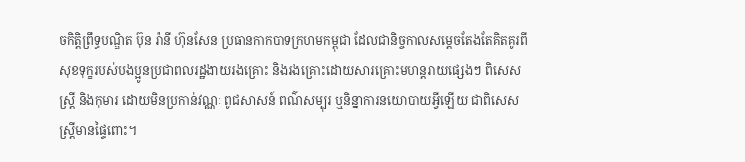ចកិត្តិព្រឹទ្ធបណ្ឌិត ប៊ុន រ៉ានី ហ៊ុនសែន ប្រធានកាកបាទក្រហមកម្ពុជា ដែលជានិច្ចកាលសម្តេចតែងតែគិតគូរពីសុខទុក្ខរបស់បងប្អូនប្រជាពលរដ្ឋងាយរងគ្រោះ និងរងគ្រោះដោយសារគ្រោះមហន្តរាយផ្សេងៗ ពិសេសស្រ្តី និងកុមារ ដោយមិនប្រកាន់វណ្ណៈ ពូជសាសន៍ ពណ៌សម្បុរ ឬនិន្នាការនយោបាយអ្វីឡើយ ជាពិសេសស្រ្តីមានផ្ទៃពោះ។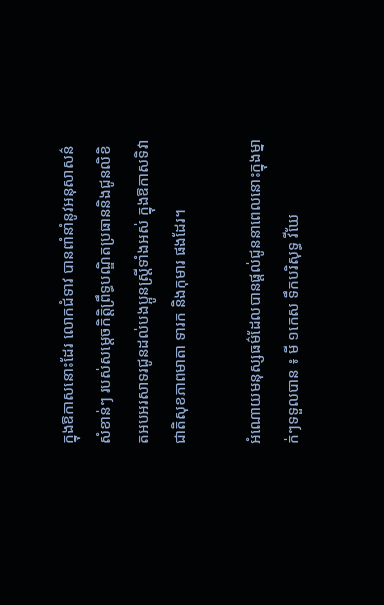ក្នុងឱកាសនោះដែរ លោកជំទាវ បានពាំនាំនូវអនុសាសន៌សំខាន់ៗ របស់សម្តេចកិត្តិព្រឹទ្ធបណ្ឌិតប្រធាននិងជូនលិខិតអបអរសាទរជូនដល់បងប្អូនស្រ្តីទាំងអស់ ក្នុងឱកាសទិវាជាតិសុខភាពមាតា ទារក និងកុមារ ផងដែរ។

អំណោយមនុស្សធម៌ដែលបានផ្តល់ជូននាពេលនោះក្នុងម្នាក់ៗទទួលបាន ៖ មី ១កេស ទឹកបរិសុទ្ធ វីឃែ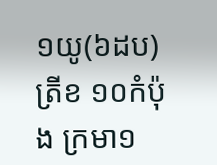១យូ(៦ដប) ត្រីខ ១០កំប៉ុង ក្រមា១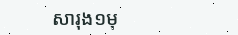សារុង១មុ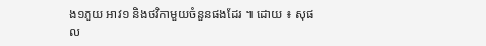ង១ភួយ អាវ១ និងថវិកាមួយចំនួនផងដែរ ៕ ដោយ ៖ សុផល